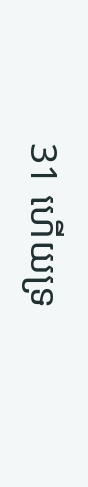31 ហើយទ្រ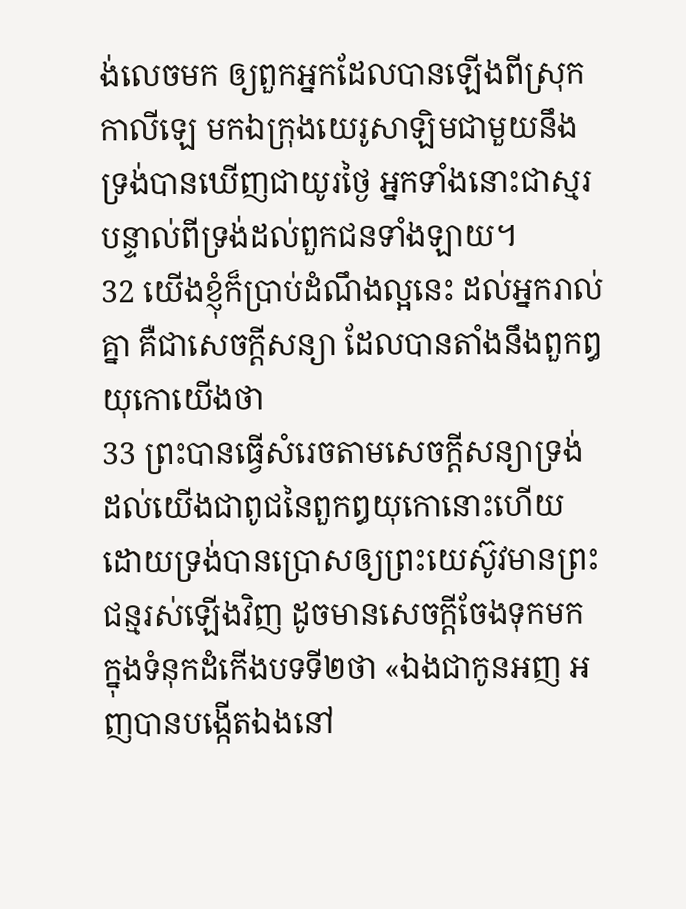ង់លេចមក ឲ្យពួកអ្នកដែលបានឡើងពីស្រុកកាលីឡេ មកឯក្រុងយេរូសាឡិមជាមួយនឹងទ្រង់បានឃើញជាយូរថ្ងៃ អ្នកទាំងនោះជាស្មរបន្ទាល់ពីទ្រង់ដល់ពួកជនទាំងឡាយ។
32 យើងខ្ញុំក៏ប្រាប់ដំណឹងល្អនេះ ដល់អ្នករាល់គ្នា គឺជាសេចក្ដីសន្យា ដែលបានតាំងនឹងពួកឰយុកោយើងថា
33 ព្រះបានធ្វើសំរេចតាមសេចក្ដីសន្យាទ្រង់ ដល់យើងជាពូជនៃពួកឰយុកោនោះហើយ ដោយទ្រង់បានប្រោសឲ្យព្រះយេស៊ូវមានព្រះជន្មរស់ឡើងវិញ ដូចមានសេចក្ដីចែងទុកមក ក្នុងទំនុកដំកើងបទទី២ថា «ឯងជាកូនអញ អញបានបង្កើតឯងនៅ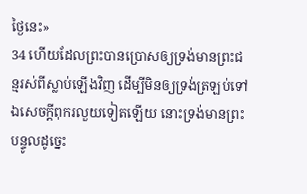ថ្ងៃនេះ»
34 ហើយដែលព្រះបានប្រោសឲ្យទ្រង់មានព្រះជន្មរស់ពីស្លាប់ឡើងវិញ ដើម្បីមិនឲ្យទ្រង់ត្រឡប់ទៅឯសេចក្ដីពុករលួយទៀតឡើយ នោះទ្រង់មានព្រះបន្ទូលដូច្នេះ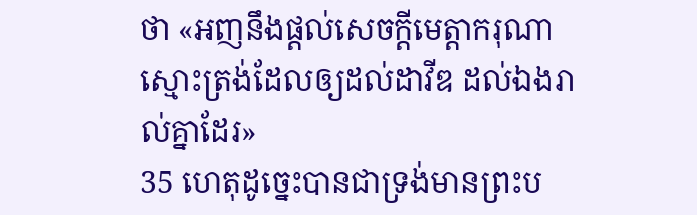ថា «អញនឹងផ្តល់សេចក្ដីមេត្តាករុណាស្មោះត្រង់ដែលឲ្យដល់ដាវីឌ ដល់ឯងរាល់គ្នាដែរ»
35 ហេតុដូច្នេះបានជាទ្រង់មានព្រះប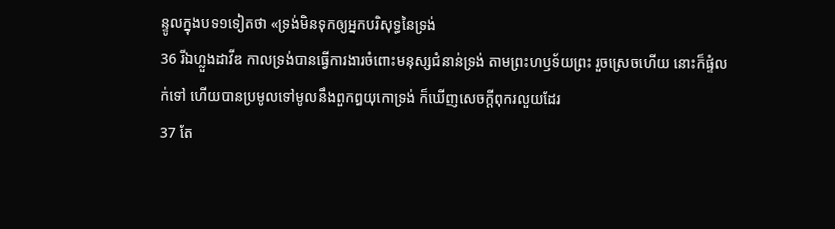ន្ទូលក្នុងបទ១ទៀតថា «ទ្រង់មិនទុកឲ្យអ្នកបរិសុទ្ធនៃទ្រង់
36 រីឯហ្លួងដាវីឌ កាលទ្រង់បានធ្វើការងារចំពោះមនុស្សជំនាន់ទ្រង់ តាមព្រះហឫទ័យព្រះ រួចស្រេចហើយ នោះក៏ផ្ទំលក់ទៅ ហើយបានប្រមូលទៅមូលនឹងពួកឰយុកោទ្រង់ ក៏ឃើញសេចក្ដីពុករលួយដែរ
37 តែ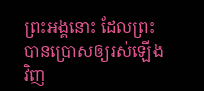ព្រះអង្គនោះ ដែលព្រះបានប្រោសឲ្យរស់ឡើងវិញ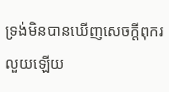ទ្រង់មិនបានឃើញសេចក្ដីពុករលួយឡើយ